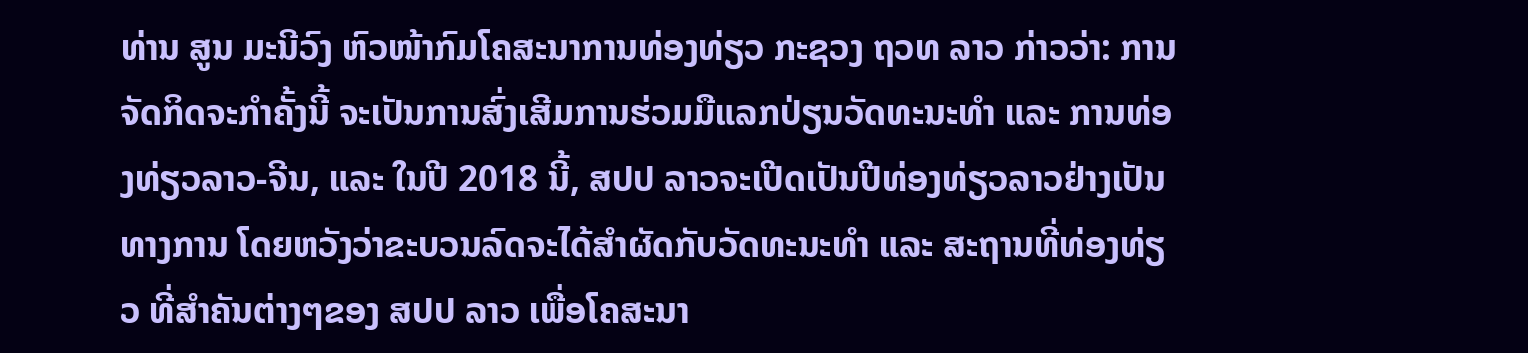ທ່ານ ສູນ ມະນີວົງ ຫົວໜ້າກົມໂຄສະນາການທ່ອງທ່ຽວ ກະຊວງ ຖວທ ລາວ ກ່າວວ່າ: ການຈັດກິດຈະກໍາຄັ້ງນີ້ ຈະເປັນການສົ່ງເສີມການຮ່ວມມືແລກປ່ຽນວັດທະນະທໍາ ແລະ ການທ່ອງທ່ຽວລາວ-ຈີນ, ແລະ ໃນປີ 2018 ນີ້, ສປປ ລາວຈະເປີດເປັນປີທ່ອງທ່ຽວລາວຢ່າງເປັນທາງການ ໂດຍຫວັງວ່າຂະບວນລົດຈະໄດ້ສໍາຜັດກັບວັດທະນະທໍາ ແລະ ສະຖານທີ່ທ່ອງທ່ຽວ ທີ່ສໍາຄັນຕ່າງໆຂອງ ສປປ ລາວ ເພື່ອໂຄສະນາ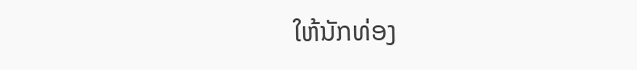ໃຫ້ນັກທ່ອງ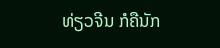ທ່ຽວຈີນ ກໍຄືນັກ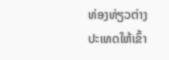ທ່ອງທ່ຽວຕ່າງປະເທດໃຫ້ເຂົ້າ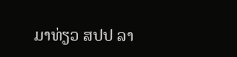ມາທ່ຽວ ສປປ ລາ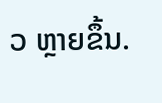ວ ຫຼາຍຂຶ້ນ.